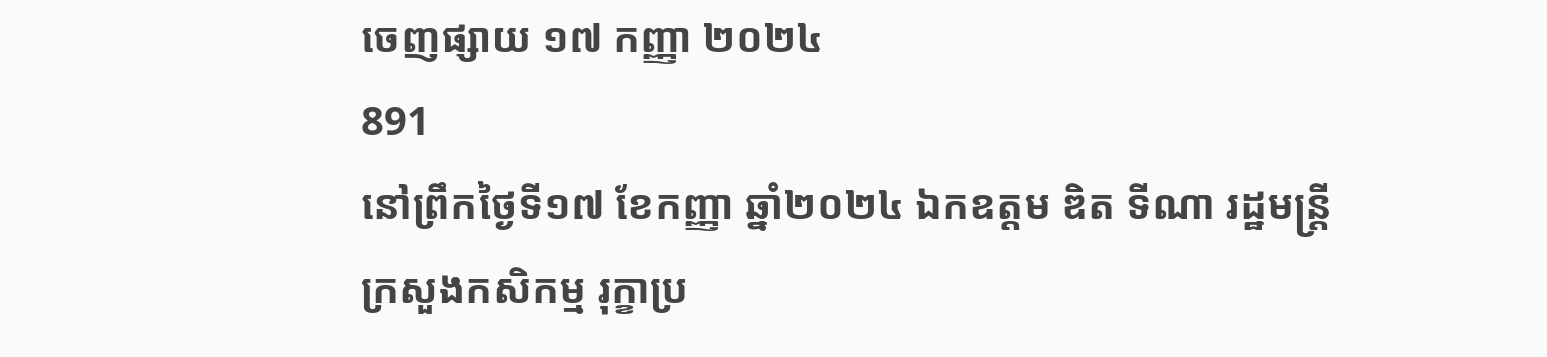ចេញផ្សាយ ១៧ កញ្ញា ២០២៤
891
នៅព្រឹកថ្ងៃទី១៧ ខែកញ្ញា ឆ្នាំ២០២៤ ឯកឧត្តម ឌិត ទីណា រដ្ឋមន្ត្រីក្រសួងកសិកម្ម រុក្ខាប្រ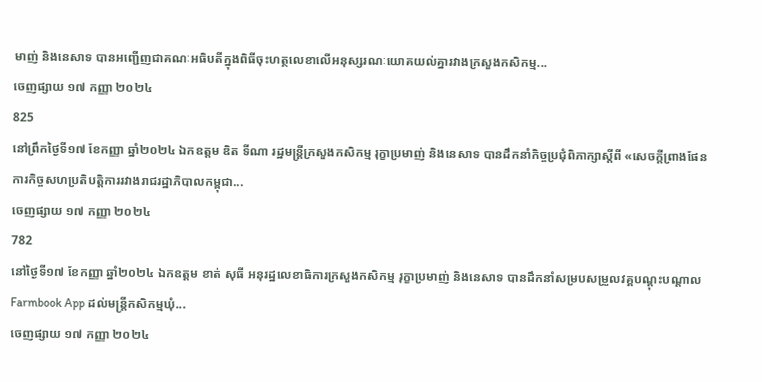មាញ់ និងនេសាទ បានអញ្ជើញជាគណៈអធិបតីក្នុងពិធីចុះហត្ថលេខាលើអនុស្សរណៈយោគយល់គ្នារវាងក្រសួងកសិកម្ម...
ចេញផ្សាយ ១៧ កញ្ញា ២០២៤
825
នៅព្រឹកថ្ងៃទី១៧ ខែកញ្ញា ឆ្នាំ២០២៤ ឯកឧត្តម ឌិត ទីណា រដ្ឋមន្ត្រីក្រសួងកសិកម្ម រុក្ខាប្រមាញ់ និងនេសាទ បានដឹកនាំកិច្ចប្រជុំពិភាក្សាស្តីពី «សេចក្តីព្រាងផែនការកិច្ចសហប្រតិបត្តិការរវាងរាជរដ្ឋាភិបាលកម្ពុជា...
ចេញផ្សាយ ១៧ កញ្ញា ២០២៤
782
នៅថ្ងៃទី១៧ ខែកញ្ញា ឆ្នាំ២០២៤ ឯកឧត្តម ខាត់ សុធី អនុរដ្ឋលេខាធិការក្រសួងកសិកម្ម រុក្ខាប្រមាញ់ និងនេសាទ បានដឹកនាំសម្របសម្រួលវគ្គបណ្តុះបណ្តាល Farmbook App ដល់មន្ដ្រីកសិកម្មឃុំ...
ចេញផ្សាយ ១៧ កញ្ញា ២០២៤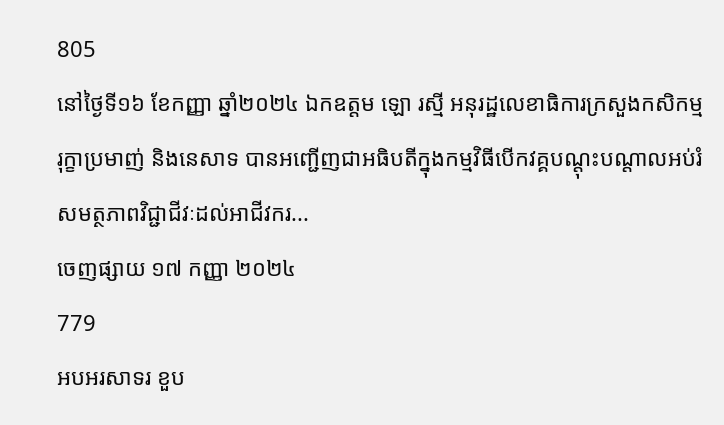805
នៅថ្ងៃទី១៦ ខែកញ្ញា ឆ្នាំ២០២៤ ឯកឧត្តម ឡោ រស្មី អនុរដ្ឋលេខាធិការក្រសួងកសិកម្ម រុក្ខាប្រមាញ់ និងនេសាទ បានអញ្ជើញជាអធិបតីក្នុងកម្មវិធីបើកវគ្គបណ្តុះបណ្តាលអប់រំសមត្ថភាពវិជ្ជាជីវៈដល់អាជីវករ...
ចេញផ្សាយ ១៧ កញ្ញា ២០២៤
779
អបអរសាទរ ខួប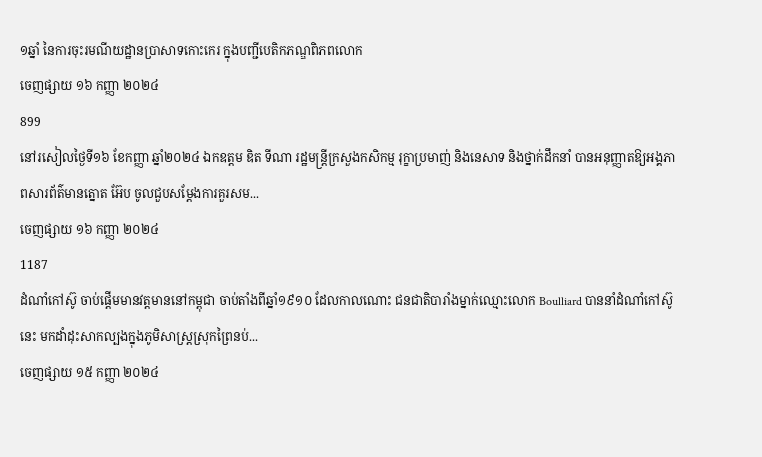១ឆ្នាំ នៃការចុះរមណីយដ្ឋានប្រាសាទកោះកេរ ក្នុងបញ្ជីបេតិកភណ្ឌពិភពលោក
ចេញផ្សាយ ១៦ កញ្ញា ២០២៤
899
នៅរសៀលថ្ងៃទី១៦ ខែកញ្ញា ឆ្នាំ២០២៤ ឯកឧត្តម ឌិត ទីណា រដ្ឋមន្ត្រីក្រសួងកសិកម្ម រុក្ខាប្រមាញ់ និងនេសាទ និងថ្នាក់ដឹកនាំ បានអនុញ្ញាតឱ្យអង្គភាពសារព័ត៌មានត្នោត អ៊ែប ចូលជួបសម្តែងការគួរសម...
ចេញផ្សាយ ១៦ កញ្ញា ២០២៤
1187
ដំណាំកៅស៊ូ ចាប់ផ្ដើមមានវត្តមាននៅកម្ពុជា ចាប់តាំងពីឆ្នាំ១៩១០ ដែលកាលណោះ ជនជាតិបារាំងម្នាក់ឈ្មោះលោក Boulliard បាននាំដំណាំកៅស៊ូនេះ មកដាំដុះសាកល្បងក្នុងភូមិសាស្ត្រស្រុកព្រៃនប់...
ចេញផ្សាយ ១៥ កញ្ញា ២០២៤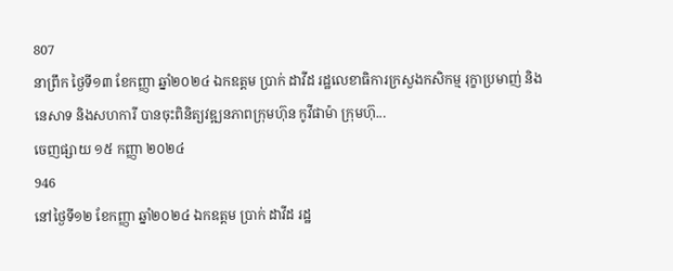807
នាព្រឹក ថ្ងៃទី១៣ ខែកញ្ញា ឆ្នាំ២០២៤ ឯកឧត្តម ប្រាក់ ដាវីដ រដ្ឋលេខាធិការក្រសួងកសិកម្ម រុក្ខាប្រមាញ់ និងនេសាទ និងសហការី បានចុះពិនិត្យវឌ្ឍនភាពក្រុមហ៊ុន កូវីផាម៉ា ក្រុមហ៊ុ...
ចេញផ្សាយ ១៥ កញ្ញា ២០២៤
946
នៅថ្ងៃទី១២ ខែកញ្ញា ឆ្នាំ២០២៤ ឯកឧត្តម ប្រាក់ ដាវីដ រដ្ឋ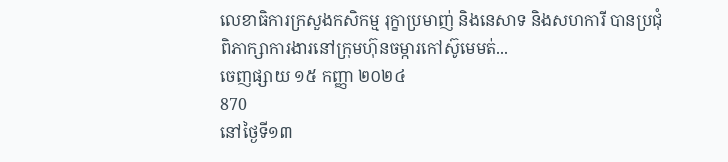លេខាធិការក្រសួងកសិកម្ម រុក្ខាប្រមាញ់ និងនេសាទ និងសហការី បានប្រជុំពិភាក្សាការងារនៅក្រុមហ៊ុនចម្ការកៅស៊ូមេមត់...
ចេញផ្សាយ ១៥ កញ្ញា ២០២៤
870
នៅថ្ងៃទី១៣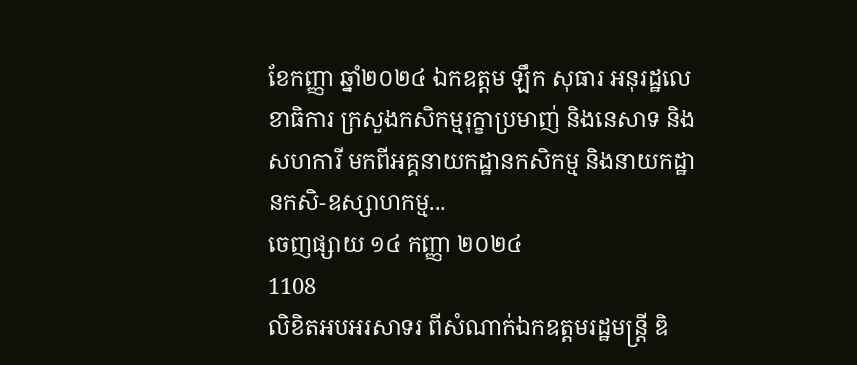ខែកញ្ញា ឆ្នាំ២០២៤ ឯកឧត្តម ឡឹក សុធារ អនុរដ្ឋលេខាធិការ ក្រសួងកសិកម្មរុក្ខាប្រមាញ់ និងនេសាទ និងសហការី មកពីអគ្គនាយកដ្ឋានកសិកម្ម និងនាយកដ្ឋានកសិ-ឧស្សាហកម្ម...
ចេញផ្សាយ ១៤ កញ្ញា ២០២៤
1108
លិខិតអបអរសាទរ ពីសំណាក់ឯកឧត្តមរដ្ឋមន្ដ្រី ឌិ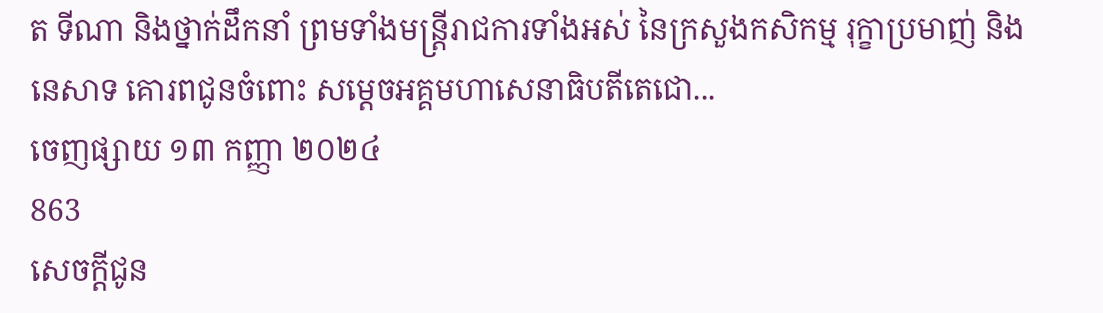ត ទីណា និងថ្នាក់ដឹកនាំ ព្រមទាំងមន្ដ្រីរាជការទាំងអស់ នៃក្រសួងកសិកម្ម រុក្ខាប្រមាញ់ និងនេសាទ គោរពជូនចំពោះ សម្ដេចអគ្គមហាសេនាធិបតីតេជោ...
ចេញផ្សាយ ១៣ កញ្ញា ២០២៤
863
សេចក្តីជូន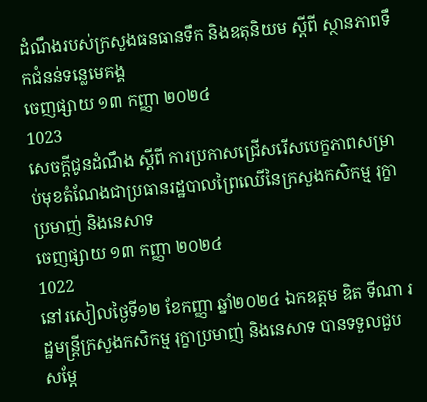ដំណឹងរបស់ក្រសួងធនធានទឹក និងឧតុនិយម ស្តីពី ស្ថានភាពទឹកជំនន់ទន្លេមេគង្គ
ចេញផ្សាយ ១៣ កញ្ញា ២០២៤
1023
សេចក្តីជូនដំណឹង ស្តីពី ការប្រកាសជ្រើសរើសបេក្ខភាពសម្រាប់មុខតំណែងជាប្រធានរដ្ឋបាលព្រៃឈើនៃក្រសួងកសិកម្ម រុក្ខាប្រមាញ់ និងនេសាទ
ចេញផ្សាយ ១៣ កញ្ញា ២០២៤
1022
នៅរសៀលថ្ងៃទី១២ ខែកញ្ញា ឆ្នាំ២០២៤ ឯកឧត្តម ឌិត ទីណា រដ្ឋមន្ត្រីក្រសួងកសិកម្ម រុក្ខាប្រមាញ់ និងនេសាទ បានទទួលជួបសម្តែ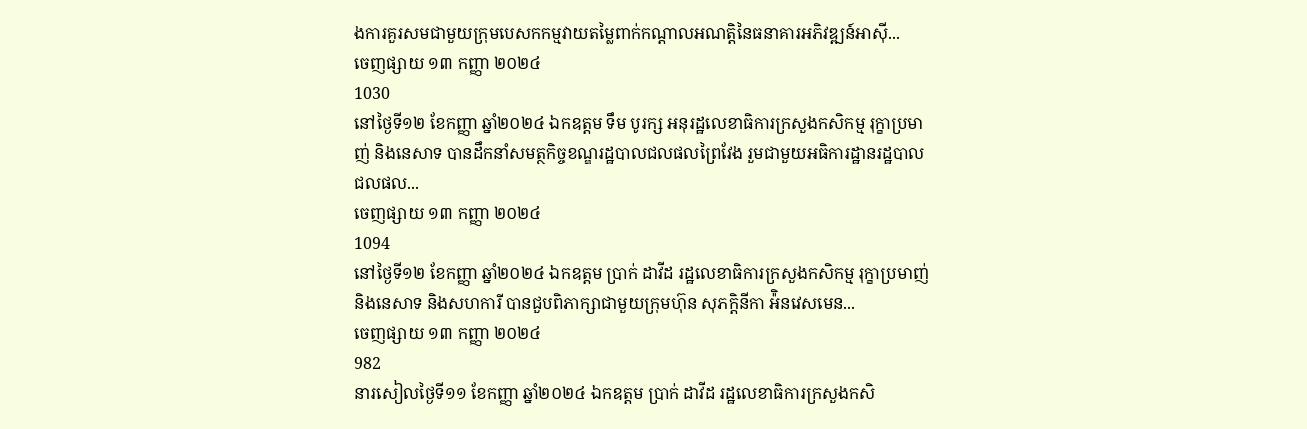ងការគួរសមជាមួយក្រុមបេសកកម្មវាយតម្លៃពាក់កណ្តាលអណត្តិនៃធនាគារអភិវឌ្ឍន៍អាស៊ី...
ចេញផ្សាយ ១៣ កញ្ញា ២០២៤
1030
នៅថ្ងៃទី១២ ខែកញ្ញា ឆ្នាំ២០២៤ ឯកឧត្ដម ទឹម បូរក្ស អនុរដ្ឋលេខាធិការក្រសួងកសិកម្ម រុក្ខាប្រមាញ់ និងនេសាទ បានដឹកនាំសមត្ថកិច្ចខណ្ឌរដ្ឋបាលជលផលព្រៃវែង រួមជាមួយអធិការដ្ឋានរដ្ឋបាលជលផល...
ចេញផ្សាយ ១៣ កញ្ញា ២០២៤
1094
នៅថ្ងៃទី១២ ខែកញ្ញា ឆ្នាំ២០២៤ ឯកឧត្តម ប្រាក់ ដាវីដ រដ្ឋលេខាធិការក្រសួងកសិកម្ម រុក្ខាប្រមាញ់ និងនេសាទ និងសហការី បានជួបពិភាក្សាជាមួយក្រុមហ៊ុន សុភក្តិនីកា អ៉ិនវេសមេន...
ចេញផ្សាយ ១៣ កញ្ញា ២០២៤
982
នារសៀលថ្ងៃទី១១ ខែកញ្ញា ឆ្នាំ២០២៤ ឯកឧត្តម ប្រាក់ ដាវីដ រដ្ឋលេខាធិការក្រសួងកសិ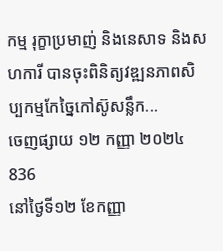កម្ម រុក្ខាប្រមាញ់ និងនេសាទ និងសហការី បានចុះពិនិត្យវឌ្ឍនភាពសិប្បកម្មកែច្នៃកៅស៊ូសន្លឹក...
ចេញផ្សាយ ១២ កញ្ញា ២០២៤
836
នៅថ្ងៃទី១២ ខែកញ្ញា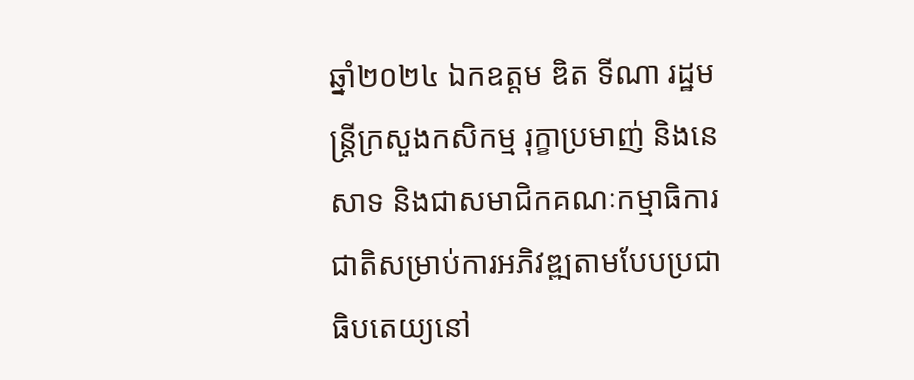ឆ្នាំ២០២៤ ឯកឧត្តម ឌិត ទីណា រដ្ឋមន្ត្រីក្រសួងកសិកម្ម រុក្ខាប្រមាញ់ និងនេសាទ និងជាសមាជិកគណៈកម្មាធិការជាតិសម្រាប់ការអភិវឌ្ឍតាមបែបប្រជាធិបតេយ្យនៅ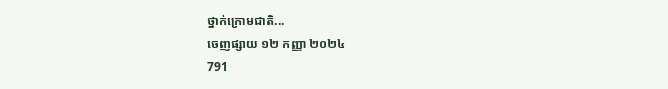ថ្នាក់ក្រោមជាតិ...
ចេញផ្សាយ ១២ កញ្ញា ២០២៤
791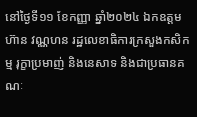នៅថ្ងៃទី១១ ខែកញ្ញា ឆ្នាំ២០២៤ ឯកឧត្ដម ហ៊ាន វណ្ណហន រដ្ឋលេខាធិការក្រសួងកសិកម្ម រុក្ខាប្រមាញ់ និងនេសាទ និងជាប្រធានគណៈ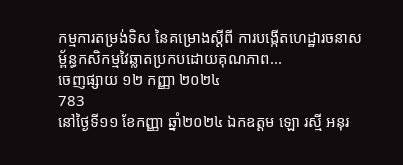កម្មការតម្រង់ទិស នៃគម្រោងស្តីពី ការបង្កើតហេដ្ឋារចនាសម្ព័ន្ធកសិកម្មវៃឆ្លាតប្រកបដោយគុណភាព...
ចេញផ្សាយ ១២ កញ្ញា ២០២៤
783
នៅថ្ងៃទី១១ ខែកញ្ញា ឆ្នាំ២០២៤ ឯកឧត្តម ឡោ រស្មី អនុរ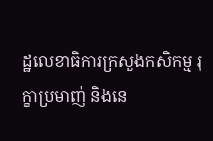ដ្ឋលេខាធិការក្រសួងកសិកម្ម រុក្ខាប្រមាញ់ និងនេ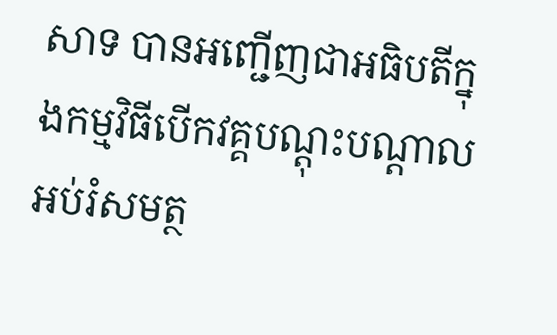សាទ បានអញ្ជើញជាអធិបតីក្នុងកម្មវិធីបើកវគ្គបណ្តុះបណ្តាលអប់រំសមត្ថ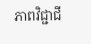ភាពវិជ្ជាជី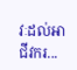វៈដល់អាជីវករ...